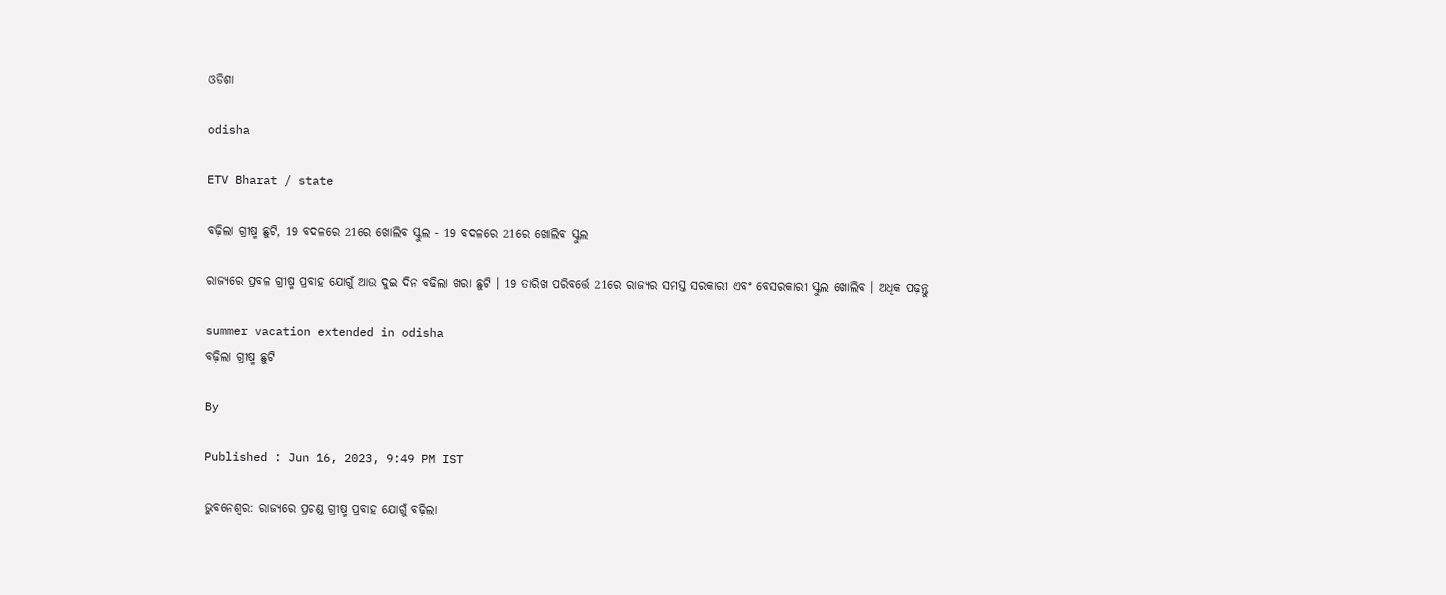ଓଡିଶା

odisha

ETV Bharat / state

ବଢ଼ିଲା ଗ୍ରୀଷ୍ମ ଛୁଟି, 19 ବଦଳରେ 21ରେ ଖୋଲିବ ସ୍କୁଲ - 19 ବଦଳରେ 21ରେ ଖୋଲିବ ସ୍କୁଲ

ରାଜ୍ୟରେ ପ୍ରବଳ ଗ୍ରୀଷ୍ମ ପ୍ରବାହ ଯୋଗୁଁ ଆଉ ଦୁଇ ଦିନ ବଢିଲା ଖରା ଛୁଟି । 19 ତାରିଖ ପରିବର୍ତ୍ତେ 21ରେ ରାଜ୍ୟର ସମସ୍ତ ସରକାରୀ ଏବଂ ବେସରକାରୀ ସ୍କୁଲ ଖୋଲିବ । ଅଧିକ ପଢ଼ନ୍ତୁ

summer vacation extended in odisha
ବଢ଼ିଲା ଗ୍ରୀଷ୍ମ ଛୁଟି

By

Published : Jun 16, 2023, 9:49 PM IST

ଭୁବନେଶ୍ବର: ରାଜ୍ୟରେ ପ୍ରଚଣ୍ଡ ଗ୍ରୀଷ୍ମ ପ୍ରବାହ ଯୋଗୁଁ ବଢ଼ିଲା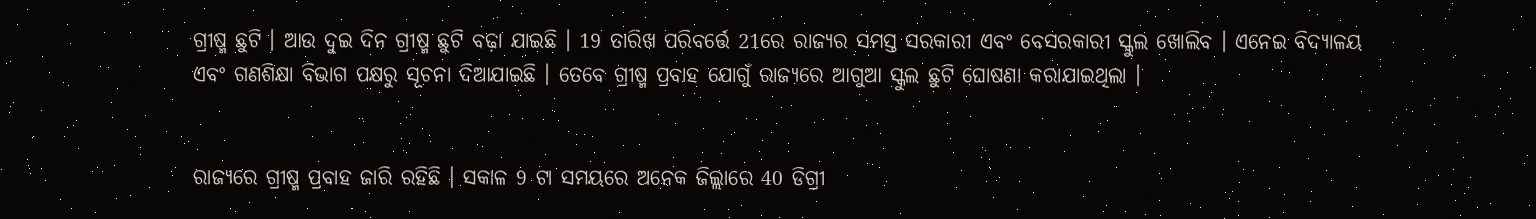ଗ୍ରୀଷ୍ମ ଛୁଟି । ଆଉ ଦୁଇ ଦିନ ଗ୍ରୀଷ୍ମ ଛୁଟି ବଢ଼ା ଯାଇଛି । 19 ତାରିଖ ପରିବର୍ତ୍ତେ 21ରେ ରାଜ୍ୟର ସମସ୍ତ ସରକାରୀ ଏବଂ ବେସରକାରୀ ସ୍କୁଲ ଖୋଲିବ । ଏନେଇ ବିଦ୍ୟାଳୟ ଏବଂ ଗଣଶିକ୍ଷା ବିଭାଗ ପକ୍ଷରୁ ସୂଚନା ଦିଆଯାଇଛି । ତେବେ ଗ୍ରୀଷ୍ମ ପ୍ରବାହ ଯୋଗୁଁ ରାଜ୍ୟରେ ଆଗୁଆ ସ୍କୁଲ ଛୁଟି ଘୋଷଣା କରାଯାଇଥିଲା ।


ରାଜ୍ୟରେ ଗ୍ରୀଷ୍ମ ପ୍ରବାହ ଜାରି ରହିଛି । ସକାଳ 9 ଟା ସମୟରେ ଅନେକ ଜିଲ୍ଲାରେ 40 ଡିଗ୍ରୀ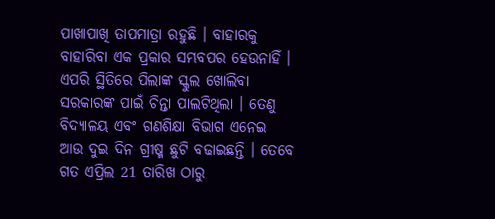ପାଖାପାଖି ତାପମାତ୍ରା ରହୁଛି । ବାହାରକୁ ବାହାରିବା ଏକ ପ୍ରକାର ସମ୍ଭବପର ହେଉନାହିଁ । ଏପରି ସ୍ଥିତିରେ ପିଲାଙ୍କ ସ୍କୁଲ ଖୋଲିବା ସରକାରଙ୍କ ପାଇଁ ଚିନ୍ତା ପାଲଟିଥିଲା । ତେଣୁ ବିଦ୍ୟାଳୟ ଏବଂ ଗଣଶିକ୍ଷା ବିଭାଗ ଏନେଇ ଆଉ ଦୁଇ ଦିନ ଗ୍ରୀଷ୍ମ ଛୁଟି ବଢାଇଛନ୍ତି । ତେବେ ଗତ ଏପ୍ରିଲ 21 ତାରିଖ ଠାରୁ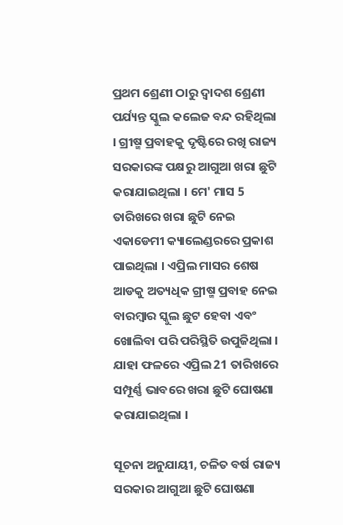ପ୍ରଥମ ଶ୍ରେଣୀ ଠାରୁ ଦ୍ଵାଦଶ ଶ୍ରେଣୀ ପର୍ଯ୍ୟନ୍ତ ସ୍କୁଲ କଲେଜ ବନ୍ଦ ରହିଥିଲା । ଗ୍ରୀଷ୍ମ ପ୍ରବାହକୁ ଦୃଷ୍ଟିରେ ରଖି ରାଜ୍ୟ ସରକାରଙ୍କ ପକ୍ଷରୁ ଆଗୁଆ ଖରା ଛୁଟି କରାଯାଇଥିଲା । ମେ' ମାସ 5 ତାରିଖରେ ଖରା ଛୁଟି ନେଇ ଏକାଡେମୀ କ୍ୟାଲେଣ୍ଡରରେ ପ୍ରକାଶ ପାଇଥିଲା । ଏପ୍ରିଲ ମାସର ଶେଷ ଆଡକୁ ଅତ୍ୟଧିକ ଗ୍ରୀଷ୍ମ ପ୍ରବାହ ନେଇ ବାରମ୍ବାର ସ୍କୁଲ ଛୁଟ ହେବା ଏବଂ ଖୋଲିବା ପରି ପରିସ୍ଥିତି ଉପୁଜିଥିଲା । ଯାହା ଫଳରେ ଏପ୍ରିଲ 21 ତାରିଖରେ ସମ୍ପୂର୍ଣ୍ଣ ଭାବରେ ଖରା ଛୁଟି ଘୋଷଣା କରାଯାଇଥିଲା ।

ସୂଚନା ଅନୁଯାୟୀ, ଚଳିତ ବର୍ଷ ରାଜ୍ୟ ସରକାର ଆଗୁଆ ଛୁଟି ଘୋଷଣା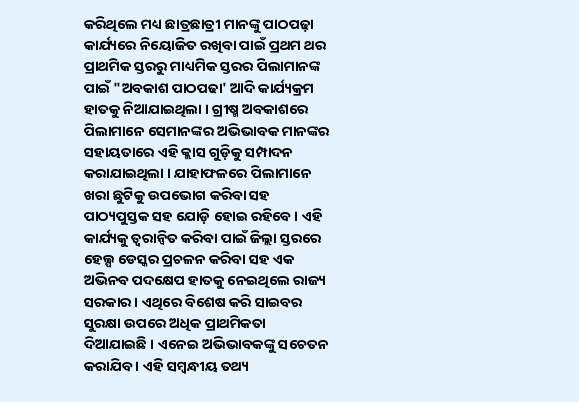କରିଥିଲେ ମଧ୍ୟ ଛାତ୍ରଛାତ୍ରୀ ମାନଙ୍କୁ ପାଠପଢ଼ା କାର୍ଯ୍ୟରେ ନିୟୋଜିତ ରଖିବା ପାଇଁ ପ୍ରଥମ ଥର ପ୍ରାଥମିକ ସ୍ତରରୁ ମାଧ୍ୟମିକ ସ୍ତରର ପିଲାମାନଙ୍କ ପାଇଁ "ଅବକାଶ ପାଠପଢା' ଆଦି କାର୍ଯ୍ୟକ୍ରମ ହାତକୁ ନିଆଯାଇଥିଲା । ଗ୍ରୀଷ୍ମ ଅବକାଶରେ ପିଲାମାନେ ସେମାନଙ୍କର ଅଭିଭାବକ ମାନଙ୍କର ସହାୟତାରେ ଏହି କ୍ଲାସ ଗୁଡ଼ିକୁ ସମ୍ପାଦନ କରାଯାଇଥିଲା । ଯାହାଫଳରେ ପିଲାମାନେ ଖରା ଛୁଟିକୁ ଉପଭୋଗ କରିବା ସହ ପାଠ୍ୟପୁସ୍ତକ ସହ ଯୋଡ଼ି ହୋଇ ରହିବେ । ଏହି କାର୍ଯ୍ୟକୁ ତ୍ୱରାନ୍ୱିତ କରିବା ପାଇଁ ଜିଲ୍ଲା ସ୍ତରରେ ହେଲ୍ପ ଡେସ୍କର ପ୍ରଚଳନ କରିବା ସହ ଏକ ଅଭିନବ ପଦକ୍ଷେପ ହାତକୁ ନେଇଥିଲେ ରାଜ୍ୟ ସରକାର । ଏଥିରେ ବିଶେଷ କରି ସାଇବର ସୁରକ୍ଷା ଉପରେ ଅଧିକ ପ୍ରାଥମିକତା ଦିଆଯାଇଛି । ଏନେଇ ଅଭିଭାବକଙ୍କୁ ସଚେତନ କରାଯିବ । ଏହି ସମ୍ବନ୍ଧୀୟ ତଥ୍ୟ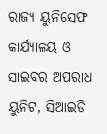ରାଜ୍ୟ ୟୁନିସେଫ କାର୍ଯ୍ୟାଳୟ ଓ ସାଇବର ଅପରାଧ ୟୁନିଟ, ସିଆଇଡି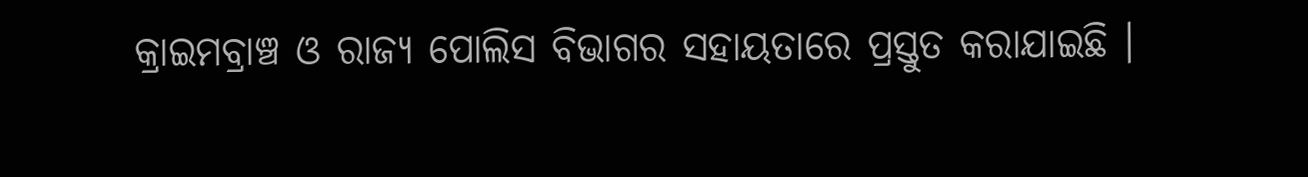କ୍ରାଇମବ୍ରାଞ୍ଚ ଓ ରାଜ୍ୟ ପୋଲିସ ବିଭାଗର ସହାୟତାରେ ପ୍ରସ୍ତୁତ କରାଯାଇଛି ।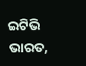ଇଟିଭି ଭାରତ,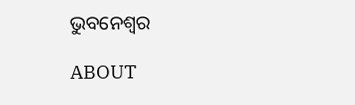ଭୁବନେଶ୍ବର

ABOUT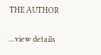THE AUTHOR

...view details